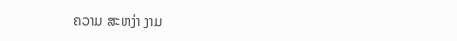ຄວາມ ສະຫງ່າ ງາມ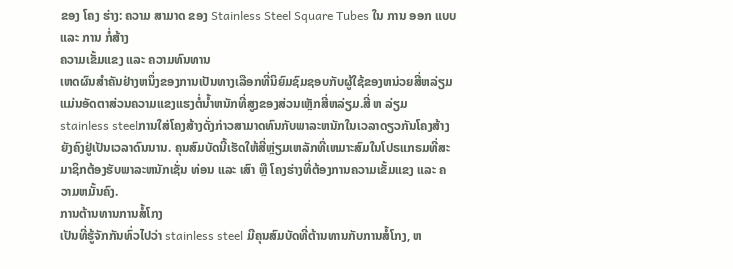ຂອງ ໂຄງ ຮ່າງ: ຄວາມ ສາມາດ ຂອງ Stainless Steel Square Tubes ໃນ ການ ອອກ ແບບ ແລະ ການ ກໍ່ສ້າງ
ຄວາມເຂັ້ມແຂງ ແລະ ຄວາມທົນທານ
ເຫດຜົນສໍາຄັນຢ່າງຫນຶ່ງຂອງການເປັນທາງເລືອກທີ່ນິຍົມຊົມຊອບກັບຜູ້ໃຊ້ຂອງຫນ່ວຍສີ່ຫລ່ຽມແມ່ນອັດຕາສ່ວນຄວາມແຂງແຮງຕໍ່ນໍ້າຫນັກທີ່ສູງຂອງສ່ວນເຫຼັກສີ່ຫລ່ຽມ.ສີ່ ຫ ລ່ຽມ stainless steelການໃສ່ໂຄງສ້າງດັ່ງກ່າວສາມາດທົນກັບພາລະຫນັກໃນເວລາດຽວກັນໂຄງສ້າງຍັງຄົງຢູ່ເປັນເວລາດົນນານ. ຄຸນສົມບັດນີ້ເຮັດໃຫ້ສີ່ຫຼ່ຽມເຫລັກທີ່ເຫມາະສົມໃນໂປຣແກຣມທີ່ສະມາຊິກຕ້ອງຮັບພາລະຫນັກເຊັ່ນ ທ່ອນ ແລະ ເສົາ ຫຼື ໂຄງຮ່າງທີ່ຕ້ອງການຄວາມເຂັ້ມແຂງ ແລະ ຄວາມຫມັ້ນຄົງ.
ການຕ້ານທານການສໍ້ໂກງ
ເປັນທີ່ຮູ້ຈັກກັນທົ່ວໄປວ່າ stainless steel ມີຄຸນສົມບັດທີ່ຕ້ານທານກັບການສໍ້ໂກງ, ຫ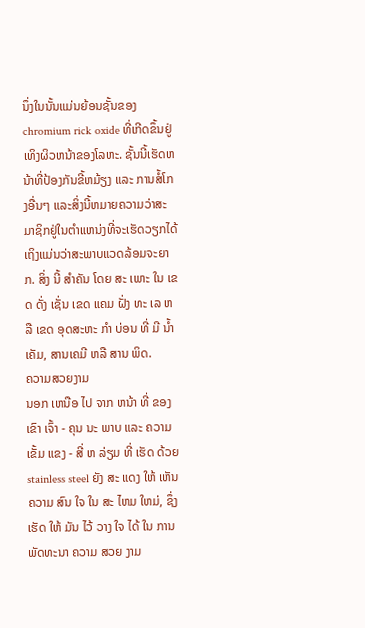ນຶ່ງໃນນັ້ນແມ່ນຍ້ອນຊັ້ນຂອງ chromium rick oxide ທີ່ເກີດຂຶ້ນຢູ່ເທິງຜິວຫນ້າຂອງໂລຫະ. ຊັ້ນນີ້ເຮັດຫນ້າທີ່ປ້ອງກັນຂີ້ຫມ້ຽງ ແລະ ການສໍ້ໂກງອື່ນໆ ແລະສິ່ງນີ້ຫມາຍຄວາມວ່າສະມາຊິກຢູ່ໃນຕໍາແຫນ່ງທີ່ຈະເຮັດວຽກໄດ້ເຖິງແມ່ນວ່າສະພາບແວດລ້ອມຈະຍາກ. ສິ່ງ ນີ້ ສໍາຄັນ ໂດຍ ສະ ເພາະ ໃນ ເຂດ ດັ່ງ ເຊັ່ນ ເຂດ ແຄມ ຝັ່ງ ທະ ເລ ຫລື ເຂດ ອຸດສະຫະ ກໍາ ບ່ອນ ທີ່ ມີ ນ້ຳ ເຄັມ, ສານເຄມີ ຫລື ສານ ພິດ.
ຄວາມສວຍງາມ
ນອກ ເຫນືອ ໄປ ຈາກ ຫນ້າ ທີ່ ຂອງ ເຂົາ ເຈົ້າ - ຄຸນ ນະ ພາບ ແລະ ຄວາມ ເຂັ້ມ ແຂງ - ສີ່ ຫ ລ່ຽມ ທີ່ ເຮັດ ດ້ວຍ stainless steel ຍັງ ສະ ແດງ ໃຫ້ ເຫັນ ຄວາມ ສົນ ໃຈ ໃນ ສະ ໄຫມ ໃຫມ່, ຊຶ່ງ ເຮັດ ໃຫ້ ມັນ ໄວ້ ວາງ ໃຈ ໄດ້ ໃນ ການ ພັດທະນາ ຄວາມ ສວຍ ງາມ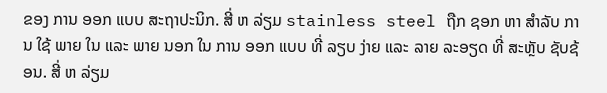ຂອງ ການ ອອກ ແບບ ສະຖາປະນິກ. ສີ່ ຫ ລ່ຽມ stainless steel ຖືກ ຊອກ ຫາ ສໍາລັບ ການ ໃຊ້ ພາຍ ໃນ ແລະ ພາຍ ນອກ ໃນ ການ ອອກ ແບບ ທີ່ ລຽບ ງ່າຍ ແລະ ລາຍ ລະອຽດ ທີ່ ສະຫຼັບ ຊັບຊ້ອນ. ສີ່ ຫ ລ່ຽມ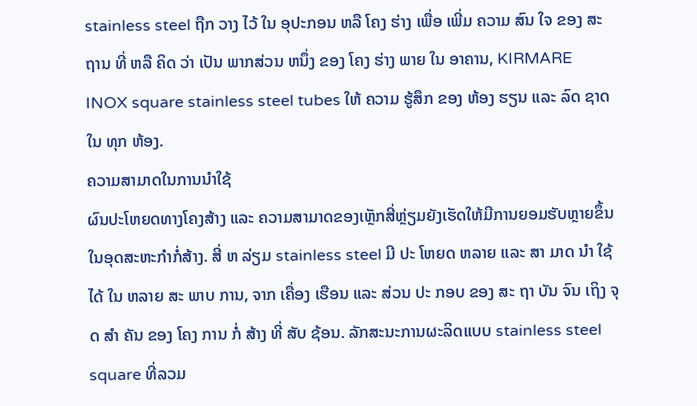stainless steel ຖືກ ວາງ ໄວ້ ໃນ ອຸປະກອນ ຫລື ໂຄງ ຮ່າງ ເພື່ອ ເພີ່ມ ຄວາມ ສົນ ໃຈ ຂອງ ສະຖານ ທີ່ ຫລື ຄິດ ວ່າ ເປັນ ພາກສ່ວນ ຫນຶ່ງ ຂອງ ໂຄງ ຮ່າງ ພາຍ ໃນ ອາຄານ, KIRMARE INOX square stainless steel tubes ໃຫ້ ຄວາມ ຮູ້ສຶກ ຂອງ ຫ້ອງ ຮຽນ ແລະ ລົດ ຊາດ ໃນ ທຸກ ຫ້ອງ.
ຄວາມສາມາດໃນການນໍາໃຊ້
ຜົນປະໂຫຍດທາງໂຄງສ້າງ ແລະ ຄວາມສາມາດຂອງເຫຼັກສີ່ຫຼ່ຽມຍັງເຮັດໃຫ້ມີການຍອມຮັບຫຼາຍຂຶ້ນໃນອຸດສະຫະກໍາກໍ່ສ້າງ. ສີ່ ຫ ລ່ຽມ stainless steel ມີ ປະ ໂຫຍດ ຫລາຍ ແລະ ສາ ມາດ ນໍາ ໃຊ້ ໄດ້ ໃນ ຫລາຍ ສະ ພາບ ການ, ຈາກ ເຄື່ອງ ເຮືອນ ແລະ ສ່ວນ ປະ ກອບ ຂອງ ສະ ຖາ ບັນ ຈົນ ເຖິງ ຈຸດ ສໍາ ຄັນ ຂອງ ໂຄງ ການ ກໍ່ ສ້າງ ທີ່ ສັບ ຊ້ອນ. ລັກສະນະການຜະລິດແບບ stainless steel square ທີ່ລວມ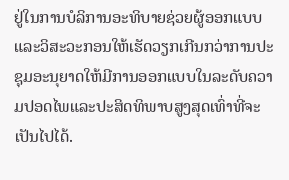ຢູ່ໃນການບໍລິການອະທິບາຍຊ່ວຍຜູ້ອອກແບບແລະວິສະວະກອນໃຫ້ເຮັດວຽກເກີນກວ່າການປະຊຸມອະນຸຍາດໃຫ້ມີການອອກແບບໃນລະດັບຄວາມປອດໄພແລະປະສິດທິພາບສູງສຸດເທົ່າທີ່ຈະເປັນໄປໄດ້.